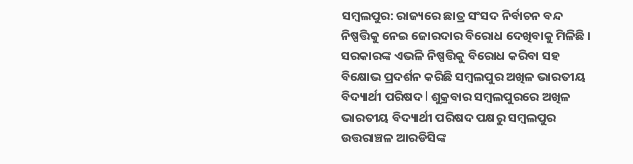ସମ୍ୱଲପୁର: ରାଜ୍ୟରେ ଛାତ୍ର ସଂସଦ ନିର୍ବାଚନ ବନ୍ଦ ନିଷ୍ପତ୍ତିକୁ ନେଇ ଜୋରଦାର ବିରୋଧ ଦେଖିବାକୁ ମିଳିଛି । ସରକାରଙ୍କ ଏଭଳି ନିଷ୍ପତ୍ତିକୁ ବିରୋଧ କରିବା ସହ ବିକ୍ଷୋଭ ପ୍ରଦର୍ଶନ କରିଛି ସମ୍ବଲପୁର ଅଖିଳ ଭାରତୀୟ ବିଦ୍ୟାର୍ଥୀ ପରିଷଦ l ଶୁକ୍ରବାର ସମ୍ବଲପୁରରେ ଅଖିଳ ଭାରତୀୟ ବିଦ୍ୟାର୍ଥୀ ପରିଷଦ ପକ୍ଷରୁ ସମ୍ବଲପୁର ଉତ୍ତରାଞ୍ଚଳ ଆରଡିସିଙ୍କ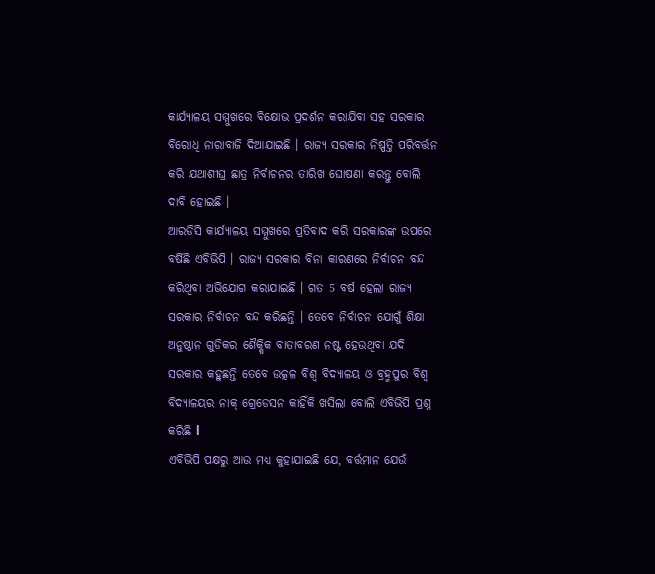କାର୍ଯ୍ୟାଳୟ ସମ୍ମୁଖରେ ବିକ୍ଷୋଭ ପ୍ରଦର୍ଶନ କରାଯିବା ସହ ସରକାର ବିରୋଧି ନାରାବାଜି ଦିଆଯାଇଛି । ରାଜ୍ୟ ସରକାର ନିଷ୍ପତ୍ତି ପରିବର୍ତ୍ତନ କରି ଯଥାଶୀଘ୍ର ଛାତ୍ର ନିର୍ବାଚନର ତାରିଖ ଘୋଷଣା କରନ୍ତୁ ବୋଲି ଦାବି ହୋଇଛି ।
ଆରଡିସି କାର୍ଯ୍ୟାଳୟ ସମ୍ମୁଖରେ ପ୍ରତିବାଦ କରି ସରକାରଙ୍କ ଉପରେ ବର୍ଷିଛି ଏବିଭିପି । ରାଜ୍ୟ ସରକାର ବିନା କାରଣରେ ନିର୍ବାଚନ ବନ୍ଦ କରିଥିବା ଅଭିଯୋଗ କରାଯାଇଛି । ଗତ 5 ବର୍ଷ ହେଲା ରାଜ୍ୟ ସରକାର ନିର୍ବାଚନ ବନ୍ଦ କରିଛନ୍ତି । ତେବେ ନିର୍ବାଚନ ଯୋଗୁଁ ଶିକ୍ଷା ଅନୁଷ୍ଠାନ ଗୁଡିକର ଶୈକ୍ଷିକ ବାତାବରଣ ନଷ୍ଟ ହେଉଥିବା ଯଦି ସରକାର କହୁଛନ୍ତି ତେବେ ଉତ୍କଳ ବିଶ୍ୱ ବିଦ୍ୟାଳୟ ଓ ବ୍ରହ୍ମପୁର ବିଶ୍ୱ ବିଦ୍ୟାଳୟର ନାକ୍ ଗ୍ରେଡେସନ କାହିଁକି ଖସିଲା ବୋଲି ଏବିଭିପି ପ୍ରଶ୍ନ କରିଛି l
ଏବିଭିପି ପକ୍ଷରୁ ଆଉ ମଧ୍ୟ କୁହାଯାଇଛି ଯେ, ବର୍ତ୍ତମାନ ଯେଉଁ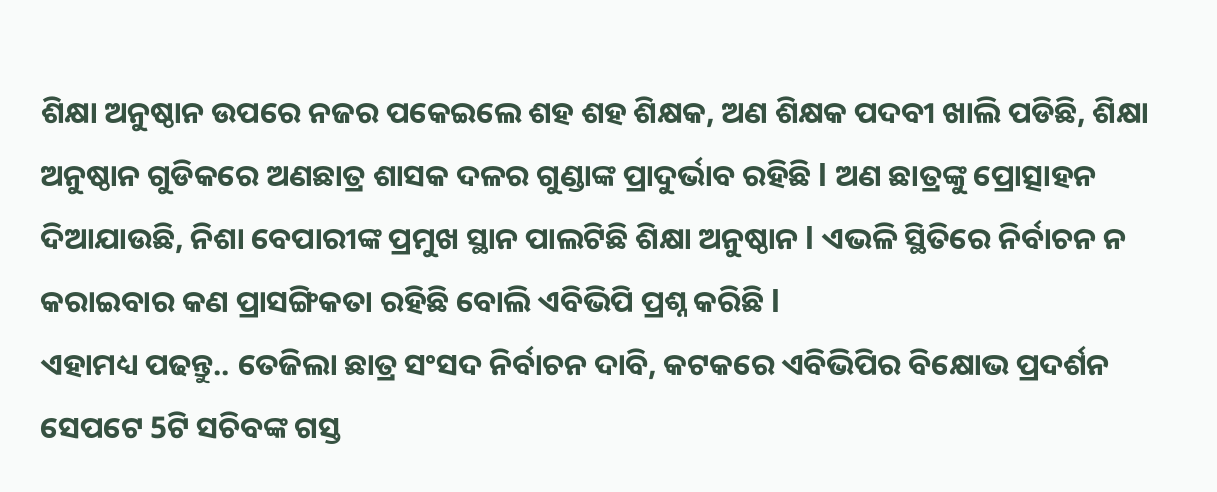ଶିକ୍ଷା ଅନୁଷ୍ଠାନ ଉପରେ ନଜର ପକେଇଲେ ଶହ ଶହ ଶିକ୍ଷକ, ଅଣ ଶିକ୍ଷକ ପଦବୀ ଖାଲି ପଡିଛି, ଶିକ୍ଷା ଅନୁଷ୍ଠାନ ଗୁଡିକରେ ଅଣଛାତ୍ର ଶାସକ ଦଳର ଗୁଣ୍ଡାଙ୍କ ପ୍ରାଦୁର୍ଭାବ ରହିଛି l ଅଣ ଛାତ୍ରଙ୍କୁ ପ୍ରୋତ୍ସାହନ ଦିଆଯାଉଛି, ନିଶା ବେପାରୀଙ୍କ ପ୍ରମୁଖ ସ୍ଥାନ ପାଲଟିଛି ଶିକ୍ଷା ଅନୁଷ୍ଠାନ l ଏଭଳି ସ୍ଥିତିରେ ନିର୍ବାଚନ ନ କରାଇବାର କଣ ପ୍ରାସଙ୍ଗିକତା ରହିଛି ବୋଲି ଏବିଭିପି ପ୍ରଶ୍ନ କରିଛି l
ଏହାମଧ୍ୟ ପଢନ୍ତୁ.. ତେଜିଲା ଛାତ୍ର ସଂସଦ ନିର୍ବାଚନ ଦାବି, କଟକରେ ଏବିଭିପିର ବିକ୍ଷୋଭ ପ୍ରଦର୍ଶନ
ସେପଟେ 5ଟି ସଚିବଙ୍କ ଗସ୍ତ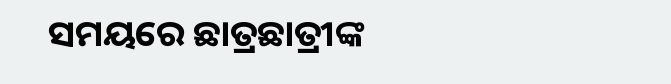ସମୟରେ ଛାତ୍ରଛାତ୍ରୀଙ୍କ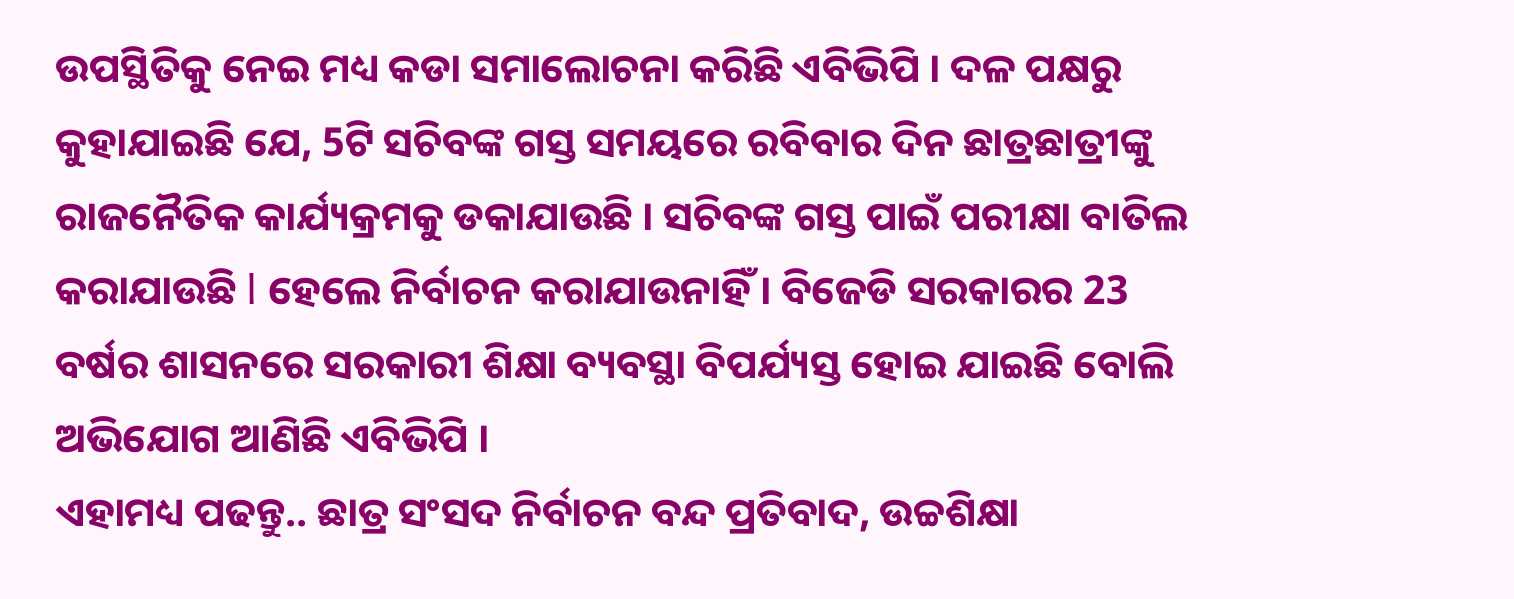ଉପସ୍ଥିତିକୁ ନେଇ ମଧ୍ୟ କଡା ସମାଲୋଚନା କରିଛି ଏବିଭିପି । ଦଳ ପକ୍ଷରୁ କୁହାଯାଇଛି ଯେ, 5ଟି ସଚିବଙ୍କ ଗସ୍ତ ସମୟରେ ରବିବାର ଦିନ ଛାତ୍ରଛାତ୍ରୀଙ୍କୁ ରାଜନୈତିକ କାର୍ଯ୍ୟକ୍ରମକୁ ଡକାଯାଉଛି । ସଚିବଙ୍କ ଗସ୍ତ ପାଇଁ ପରୀକ୍ଷା ବାତିଲ କରାଯାଉଛି l ହେଲେ ନିର୍ବାଚନ କରାଯାଉନାହିଁ । ବିଜେଡି ସରକାରର 23 ବର୍ଷର ଶାସନରେ ସରକାରୀ ଶିକ୍ଷା ବ୍ୟବସ୍ଥା ବିପର୍ଯ୍ୟସ୍ତ ହୋଇ ଯାଇଛି ବୋଲି ଅଭିଯୋଗ ଆଣିଛି ଏବିଭିପି ।
ଏହାମଧ୍ୟ ପଢନ୍ତୁ.. ଛାତ୍ର ସଂସଦ ନିର୍ବାଚନ ବନ୍ଦ ପ୍ରତିବାଦ, ଉଚ୍ଚଶିକ୍ଷା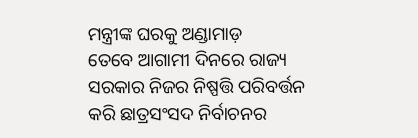ମନ୍ତ୍ରୀଙ୍କ ଘରକୁ ଅଣ୍ଡାମାଡ଼
ତେବେ ଆଗାମୀ ଦିନରେ ରାଜ୍ୟ ସରକାର ନିଜର ନିଷ୍ପତ୍ତି ପରିବର୍ତ୍ତନ କରି ଛାତ୍ରସଂସଦ ନିର୍ବାଚନର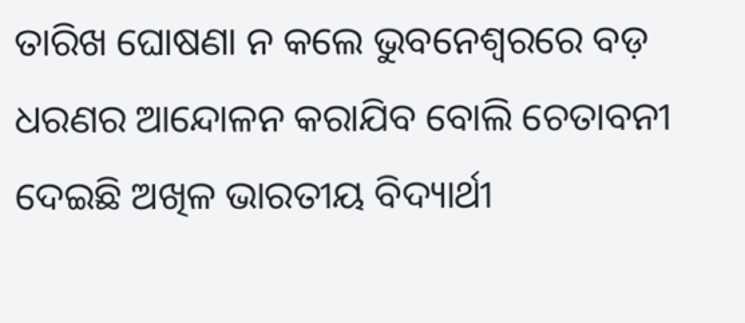ତାରିଖ ଘୋଷଣା ନ କଲେ ଭୁବନେଶ୍ୱରରେ ବଡ଼ ଧରଣର ଆନ୍ଦୋଳନ କରାଯିବ ବୋଲି ଚେତାବନୀ ଦେଇଛି ଅଖିଳ ଭାରତୀୟ ବିଦ୍ୟାର୍ଥୀ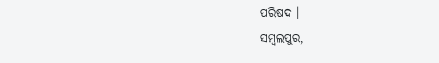ପରିଷଦ ।
ସମ୍ବଲପୁର,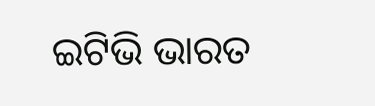ଇଟିଭି ଭାରତ